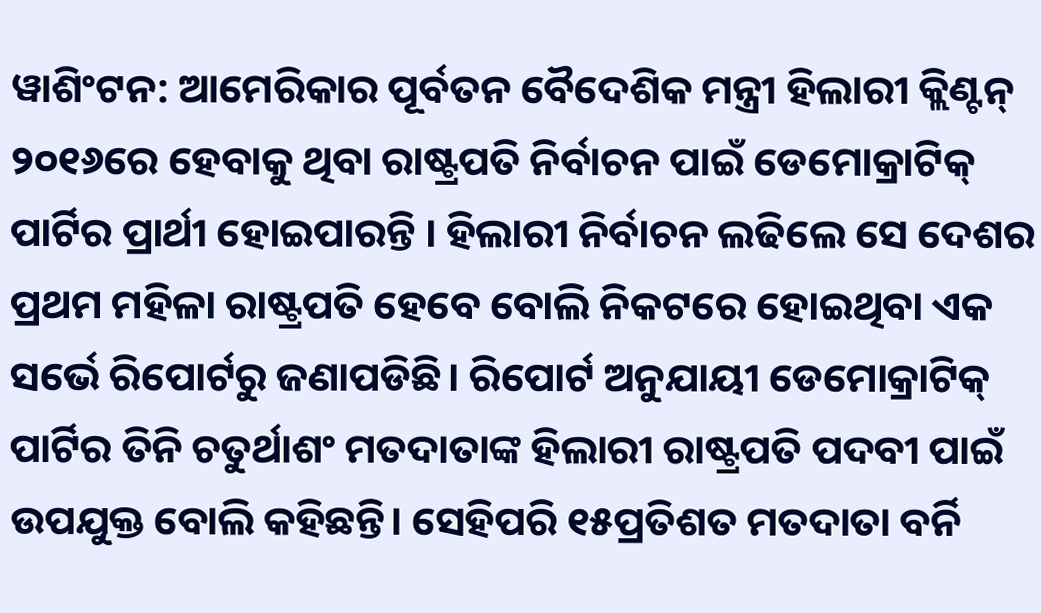ୱାଶିଂଟନ: ଆମେରିକାର ପୂର୍ବତନ ବୈଦେଶିକ ମନ୍ତ୍ରୀ ହିଲାରୀ କ୍ଲିଣ୍ଟନ୍ ୨୦୧୬ରେ ହେବାକୁ ଥିବା ରାଷ୍ଟ୍ରପତି ନିର୍ବାଚନ ପାଇଁ ଡେମୋକ୍ରାଟିକ୍ ପାର୍ଟିର ପ୍ରାର୍ଥୀ ହୋଇପାରନ୍ତି । ହିଲାରୀ ନିର୍ବାଚନ ଲଢିଲେ ସେ ଦେଶର ପ୍ରଥମ ମହିଳା ରାଷ୍ଟ୍ରପତି ହେବେ ବୋଲି ନିକଟରେ ହୋଇଥିବା ଏକ ସର୍ଭେ ରିପୋର୍ଟରୁ ଜଣାପଡିଛି। ରିପୋର୍ଟ ଅନୁଯାୟୀ ଡେମୋକ୍ରାଟିକ୍ ପାର୍ଟିର ତିନି ଚତୁର୍ଥାଶଂ ମତଦାତାଙ୍କ ହିଲାରୀ ରାଷ୍ଟ୍ରପତି ପଦବୀ ପାଇଁ ଉପଯୁକ୍ତ ବୋଲି କହିଛନ୍ତି। ସେହିପରି ୧୫ପ୍ରତିଶତ ମତଦାତା ବର୍ନି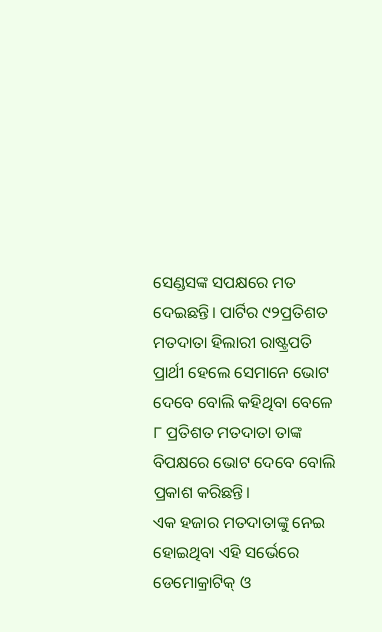ସେଣ୍ଡସଙ୍କ ସପକ୍ଷରେ ମତ ଦେଇଛନ୍ତି। ପାର୍ଟିର ୯୨ପ୍ରତିଶତ ମତଦାତା ହିଲାରୀ ରାଷ୍ଟ୍ରପତି ପ୍ରାର୍ଥୀ ହେଲେ ସେମାନେ ଭୋଟ ଦେବେ ବୋଲି କହିଥିବା ବେଳେ ୮ ପ୍ରତିଶତ ମତଦାତା ତାଙ୍କ ବିପକ୍ଷରେ ଭୋଟ ଦେବେ ବୋଲି ପ୍ରକାଶ କରିଛନ୍ତି।
ଏକ ହଜାର ମତଦାତାଙ୍କୁ ନେଇ ହୋଇଥିବା ଏହି ସର୍ଭେରେ ଡେମୋକ୍ରାଟିକ୍ ଓ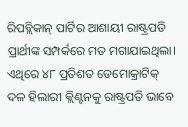ରିପବ୍ଲିକାନ୍ ପାର୍ଟିର ଆଶାୟୀ ରାଷ୍ଟ୍ରପତି ପ୍ରାର୍ଥୀଙ୍କ ସମ୍ପର୍କରେ ମତ ମଗାଯାଇଥିଲା। ଏଥିରେ ୪୮ ପ୍ରତିଶତ ଡେମୋକ୍ରାଟିକ୍ ଦଳ ହିଲାରୀ କ୍ଲିଣ୍ଟନକୁ ରାଷ୍ଟ୍ରପତି ଭାବେ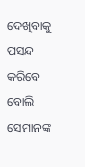ଦେଖିବାକୁ ପସନ୍ଦ କରିବେ ବୋଲି ସେମାନଙ୍କ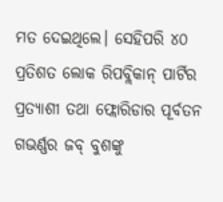ମତ ଦେଇଥିଲେ। ସେହିପରି ୪୦ ପ୍ରତିଶତ ଲୋକ ରିପବ୍ଲିକାନ୍ ପାର୍ଟିର ପ୍ରତ୍ୟାଶୀ ତଥା ଫ୍ଲୋରିଡାର ପୂର୍ବତନ ଗଭର୍ଣ୍ଣର ଜବ୍ ବୁଶଙ୍କୁ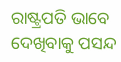ରାଷ୍ଟ୍ରପତି ଭାବେ ଦେଖିବାକୁ ପସନ୍ଦ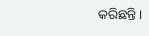କରିଛନ୍ତି।